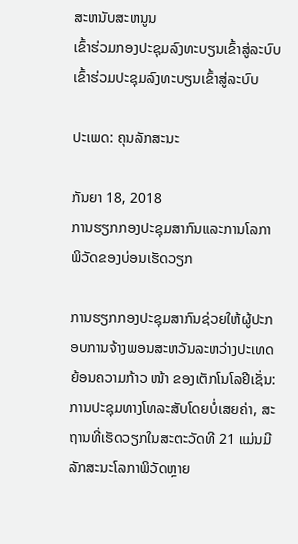ສະຫນັບສະຫນູນ
ເຂົ້າຮ່ວມກອງປະຊຸມລົງທະບຽນເຂົ້າສູ່ລະບົບ ເຂົ້າຮ່ວມປະຊຸມລົງທະບຽນເຂົ້າສູ່ລະບົບ

ປະເພດ: ຄຸນລັກສະນະ

ກັນຍາ 18, 2018
ການຮຽກກອງປະຊຸມສາກົນແລະການໂລກາພິວັດຂອງບ່ອນເຮັດວຽກ

ການຮຽກກອງປະຊຸມສາກົນຊ່ວຍໃຫ້ຜູ້ປະກອບການຈ້າງພອນສະຫວັນລະຫວ່າງປະເທດຍ້ອນຄວາມກ້າວ ໜ້າ ຂອງເຕັກໂນໂລຢີເຊັ່ນ: ການປະຊຸມທາງໂທລະສັບໂດຍບໍ່ເສຍຄ່າ, ສະຖານທີ່ເຮັດວຽກໃນສະຕະວັດທີ 21 ແມ່ນມີລັກສະນະໂລກາພິວັດຫຼາຍ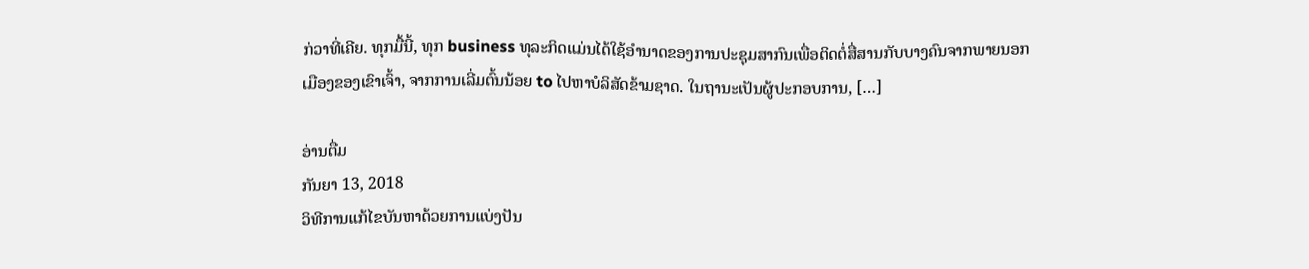ກ່ວາທີ່ເຄີຍ. ທຸກມື້ນີ້, ທຸກ business ທຸລະກິດແມ່ນໄດ້ໃຊ້ອໍານາດຂອງການປະຊຸມສາກົນເພື່ອຕິດຕໍ່ສື່ສານກັບບາງຄົນຈາກພາຍນອກເມືອງຂອງເຂົາເຈົ້າ, ຈາກການເລີ່ມຕົ້ນນ້ອຍ to ໄປຫາບໍລິສັດຂ້າມຊາດ. ໃນຖານະເປັນຜູ້ປະກອບການ, […]

ອ່ານຕື່ມ
ກັນຍາ 13, 2018
ວິທີການແກ້ໄຂບັນຫາດ້ວຍການແບ່ງປັນ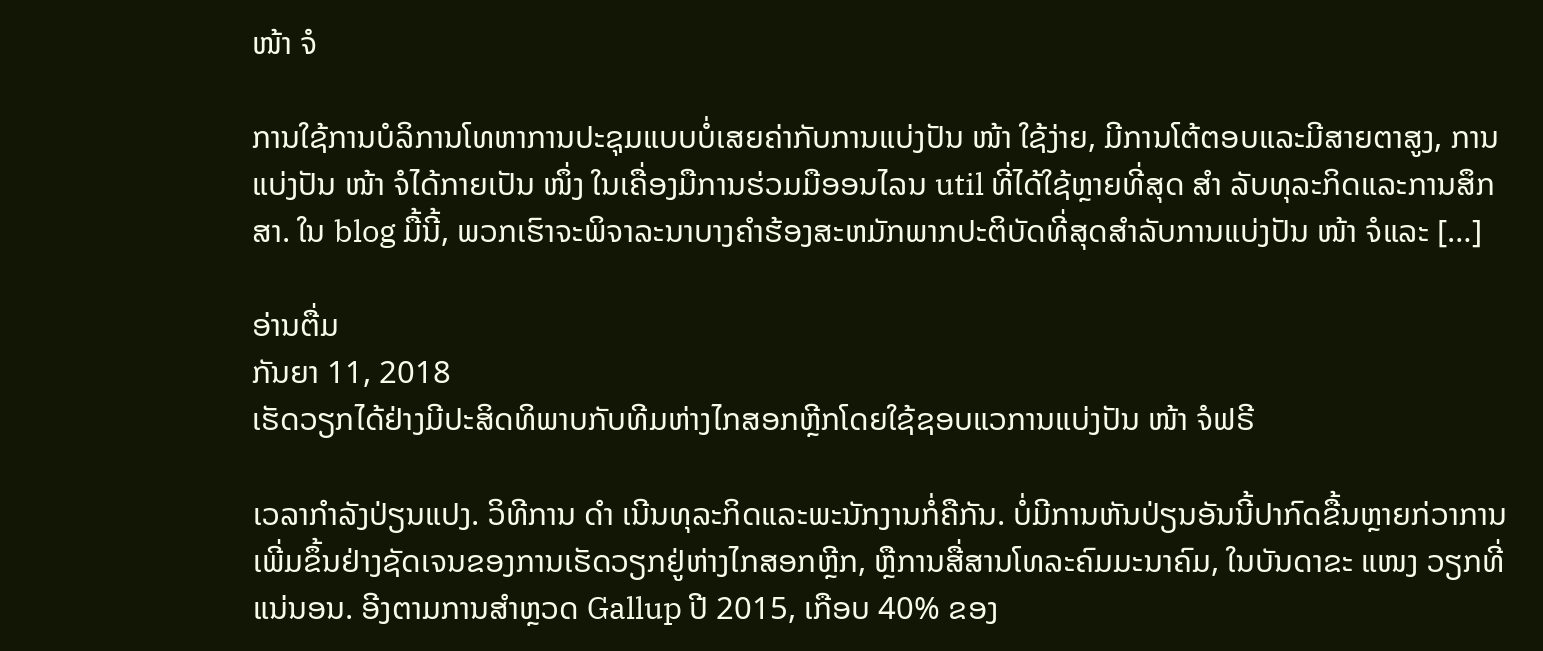ໜ້າ ຈໍ

ການໃຊ້ການບໍລິການໂທຫາການປະຊຸມແບບບໍ່ເສຍຄ່າກັບການແບ່ງປັນ ໜ້າ ໃຊ້ງ່າຍ, ມີການໂຕ້ຕອບແລະມີສາຍຕາສູງ, ການແບ່ງປັນ ໜ້າ ຈໍໄດ້ກາຍເປັນ ໜຶ່ງ ໃນເຄື່ອງມືການຮ່ວມມືອອນໄລນ util ທີ່ໄດ້ໃຊ້ຫຼາຍທີ່ສຸດ ສຳ ລັບທຸລະກິດແລະການສຶກສາ. ໃນ blog ມື້ນີ້, ພວກເຮົາຈະພິຈາລະນາບາງຄໍາຮ້ອງສະຫມັກພາກປະຕິບັດທີ່ສຸດສໍາລັບການແບ່ງປັນ ໜ້າ ຈໍແລະ […]

ອ່ານຕື່ມ
ກັນຍາ 11, 2018
ເຮັດວຽກໄດ້ຢ່າງມີປະສິດທິພາບກັບທີມຫ່າງໄກສອກຫຼີກໂດຍໃຊ້ຊອບແວການແບ່ງປັນ ໜ້າ ຈໍຟຣີ

ເວລາກໍາລັງປ່ຽນແປງ. ວິທີການ ດຳ ເນີນທຸລະກິດແລະພະນັກງານກໍ່ຄືກັນ. ບໍ່ມີການຫັນປ່ຽນອັນນີ້ປາກົດຂື້ນຫຼາຍກ່ວາການເພີ່ມຂຶ້ນຢ່າງຊັດເຈນຂອງການເຮັດວຽກຢູ່ຫ່າງໄກສອກຫຼີກ, ຫຼືການສື່ສານໂທລະຄົມມະນາຄົມ, ໃນບັນດາຂະ ແໜງ ວຽກທີ່ແນ່ນອນ. ອີງຕາມການສໍາຫຼວດ Gallup ປີ 2015, ເກືອບ 40% ຂອງ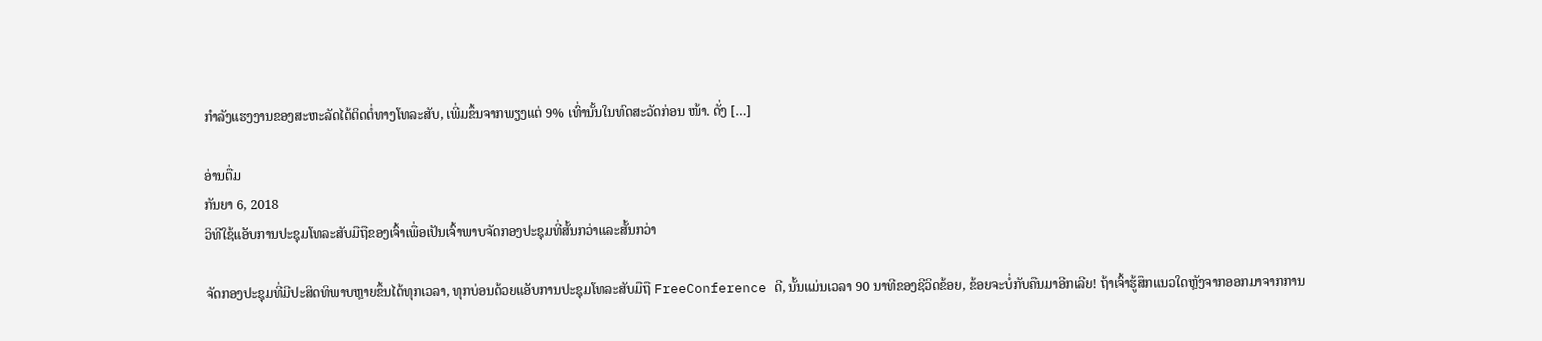ກໍາລັງແຮງງານຂອງສະຫະລັດໄດ້ຕິດຕໍ່ທາງໂທລະສັບ, ເພີ່ມຂຶ້ນຈາກພຽງແຕ່ 9% ເທົ່ານັ້ນໃນທົດສະວັດກ່ອນ ໜ້າ. ດັ່ງ […]

ອ່ານຕື່ມ
ກັນຍາ 6, 2018
ວິທີໃຊ້ແອັບການປະຊຸມໂທລະສັບມືຖືຂອງເຈົ້າເພື່ອເປັນເຈົ້າພາບຈັດກອງປະຊຸມທີ່ສັ້ນກວ່າແລະສັ້ນກວ່າ

ຈັດກອງປະຊຸມທີ່ມີປະສິດທິພາບຫຼາຍຂຶ້ນໄດ້ທຸກເວລາ, ທຸກບ່ອນດ້ວຍແອັບການປະຊຸມໂທລະສັບມືຖື FreeConference ດີ, ນັ້ນແມ່ນເວລາ 90 ນາທີຂອງຊີວິດຂ້ອຍ, ຂ້ອຍຈະບໍ່ກັບຄືນມາອີກເລີຍ! ຖ້າເຈົ້າຮູ້ສຶກແນວໃດຫຼັງຈາກອອກມາຈາກການ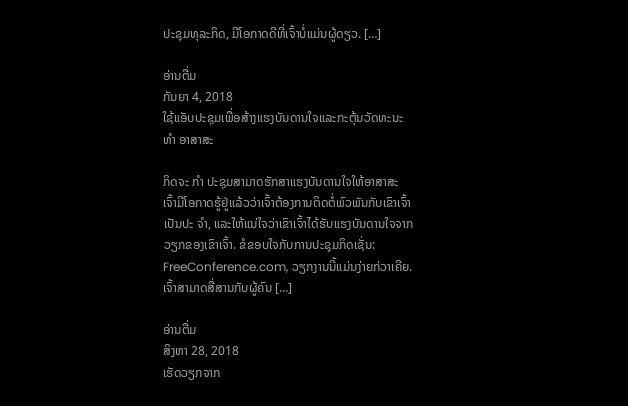ປະຊຸມທຸລະກິດ, ມີໂອກາດດີທີ່ເຈົ້າບໍ່ແມ່ນຜູ້ດຽວ. […]

ອ່ານຕື່ມ
ກັນຍາ 4, 2018
ໃຊ້ແອັບປະຊຸມເພື່ອສ້າງແຮງບັນດານໃຈແລະກະຕຸ້ນວັດທະນະ ທຳ ອາສາສະ

ກິດຈະ ກຳ ປະຊຸມສາມາດຮັກສາແຮງບັນດານໃຈໃຫ້ອາສາສະ ເຈົ້າມີໂອກາດຮູ້ຢູ່ແລ້ວວ່າເຈົ້າຕ້ອງການຕິດຕໍ່ພົວພັນກັບເຂົາເຈົ້າເປັນປະ ຈຳ, ແລະໃຫ້ແນ່ໃຈວ່າເຂົາເຈົ້າໄດ້ຮັບແຮງບັນດານໃຈຈາກວຽກຂອງເຂົາເຈົ້າ. ຂໍຂອບໃຈກັບການປະຊຸມກິດເຊັ່ນ: FreeConference.com, ວຽກງານນີ້ແມ່ນງ່າຍກ່ວາເຄີຍ. ເຈົ້າສາມາດສື່ສານກັບຜູ້ຄົນ […]

ອ່ານຕື່ມ
ສິງຫາ 28, 2018
ເຮັດວຽກຈາກ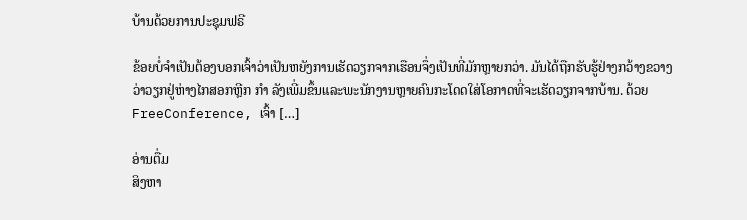ບ້ານດ້ວຍການປະຊຸມຟຣີ

ຂ້ອຍບໍ່ຈໍາເປັນຕ້ອງບອກເຈົ້າວ່າເປັນຫຍັງການເຮັດວຽກຈາກເຮືອນຈຶ່ງເປັນທີ່ມັກຫຼາຍກວ່າ. ມັນໄດ້ຖືກຮັບຮູ້ຢ່າງກວ້າງຂວາງວ່າວຽກຢູ່ຫ່າງໄກສອກຫຼີກ ກຳ ລັງເພີ່ມຂຶ້ນແລະພະນັກງານຫຼາຍຄົນກະໂດດໃສ່ໂອກາດທີ່ຈະເຮັດວຽກຈາກບ້ານ. ດ້ວຍ FreeConference, ເຈົ້າ […]

ອ່ານຕື່ມ
ສິງຫາ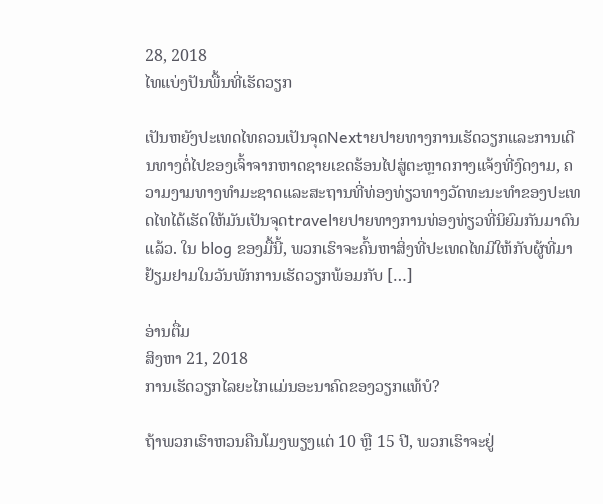28, 2018
ໄທແບ່ງປັນພື້ນທີ່ເຮັດວຽກ

ເປັນຫຍັງປະເທດໄທຄວນເປັນຈຸດNextາຍປາຍທາງການເຮັດວຽກແລະການເດີນທາງຕໍ່ໄປຂອງເຈົ້າຈາກຫາດຊາຍເຂດຮ້ອນໄປສູ່ຕະຫຼາດກາງແຈ້ງທີ່ງົດງາມ, ຄວາມງາມທາງທໍາມະຊາດແລະສະຖານທີ່ທ່ອງທ່ຽວທາງວັດທະນະທໍາຂອງປະເທດໄທໄດ້ເຮັດໃຫ້ມັນເປັນຈຸດtravelາຍປາຍທາງການທ່ອງທ່ຽວທີ່ນິຍົມກັນມາດົນແລ້ວ. ໃນ blog ຂອງມື້ນີ້, ພວກເຮົາຈະຄົ້ນຫາສິ່ງທີ່ປະເທດໄທມີໃຫ້ກັບຜູ້ທີ່ມາຢ້ຽມຢາມໃນວັນພັກການເຮັດວຽກພ້ອມກັບ […]

ອ່ານຕື່ມ
ສິງຫາ 21, 2018
ການເຮັດວຽກໄລຍະໄກແມ່ນອະນາຄົດຂອງວຽກແທ້ບໍ?

ຖ້າພວກເຮົາຫວນຄືນໂມງພຽງແຕ່ 10 ຫຼື 15 ປີ, ພວກເຮົາຈະຢູ່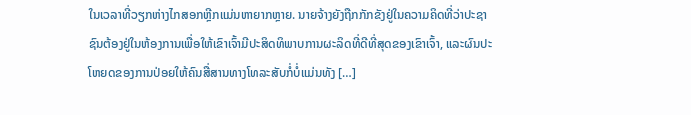ໃນເວລາທີ່ວຽກຫ່າງໄກສອກຫຼີກແມ່ນຫາຍາກຫຼາຍ. ນາຍຈ້າງຍັງຖືກກັກຂັງຢູ່ໃນຄວາມຄິດທີ່ວ່າປະຊາຊົນຕ້ອງຢູ່ໃນຫ້ອງການເພື່ອໃຫ້ເຂົາເຈົ້າມີປະສິດທິພາບການຜະລິດທີ່ດີທີ່ສຸດຂອງເຂົາເຈົ້າ, ແລະຜົນປະໂຫຍດຂອງການປ່ອຍໃຫ້ຄົນສື່ສານທາງໂທລະສັບກໍ່ບໍ່ແມ່ນທັງ […]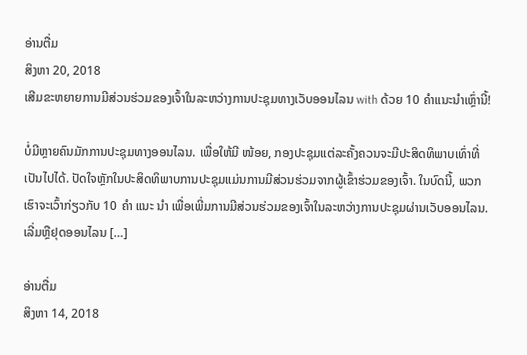ອ່ານຕື່ມ
ສິງຫາ 20, 2018
ເສີມຂະຫຍາຍການມີສ່ວນຮ່ວມຂອງເຈົ້າໃນລະຫວ່າງການປະຊຸມທາງເວັບອອນໄລນ with ດ້ວຍ 10 ຄໍາແນະນໍາເຫຼົ່ານີ້!

ບໍ່ມີຫຼາຍຄົນມັກການປະຊຸມທາງອອນໄລນ. ເພື່ອໃຫ້ມີ ໜ້ອຍ, ກອງປະຊຸມແຕ່ລະຄັ້ງຄວນຈະມີປະສິດທິພາບເທົ່າທີ່ເປັນໄປໄດ້. ປັດໃຈຫຼັກໃນປະສິດທິພາບການປະຊຸມແມ່ນການມີສ່ວນຮ່ວມຈາກຜູ້ເຂົ້າຮ່ວມຂອງເຈົ້າ. ໃນບົດນີ້, ພວກເຮົາຈະເວົ້າກ່ຽວກັບ 10 ຄຳ ແນະ ນຳ ເພື່ອເພີ່ມການມີສ່ວນຮ່ວມຂອງເຈົ້າໃນລະຫວ່າງການປະຊຸມຜ່ານເວັບອອນໄລນ. ເລີ່ມຫຼືຢຸດອອນໄລນ […]

ອ່ານຕື່ມ
ສິງຫາ 14, 2018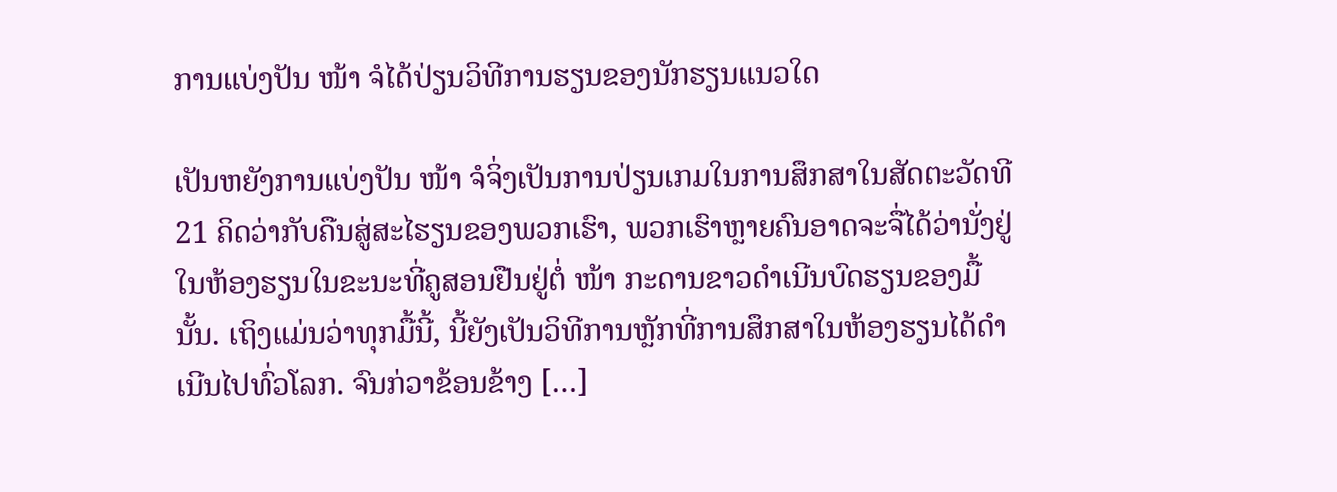ການແບ່ງປັນ ໜ້າ ຈໍໄດ້ປ່ຽນວິທີການຮຽນຂອງນັກຮຽນແນວໃດ

ເປັນຫຍັງການແບ່ງປັນ ໜ້າ ຈໍຈິ່ງເປັນການປ່ຽນເກມໃນການສຶກສາໃນສັດຕະວັດທີ 21 ຄິດວ່າກັບຄືນສູ່ສະໄຮຽນຂອງພວກເຮົາ, ພວກເຮົາຫຼາຍຄົນອາດຈະຈື່ໄດ້ວ່ານັ່ງຢູ່ໃນຫ້ອງຮຽນໃນຂະນະທີ່ຄູສອນຢືນຢູ່ຕໍ່ ໜ້າ ກະດານຂາວດໍາເນີນບົດຮຽນຂອງມື້ນັ້ນ. ເຖິງແມ່ນວ່າທຸກມື້ນີ້, ນີ້ຍັງເປັນວິທີການຫຼັກທີ່ການສຶກສາໃນຫ້ອງຮຽນໄດ້ດໍາເນີນໄປທົ່ວໂລກ. ຈົນກ່ວາຂ້ອນຂ້າງ […]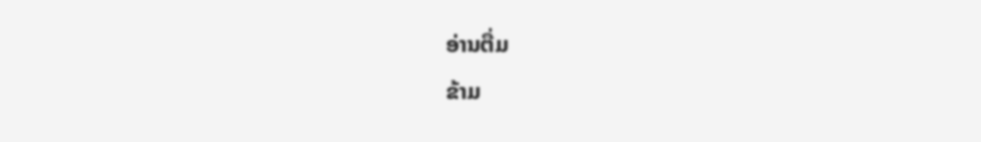ອ່ານຕື່ມ
ຂ້າມ